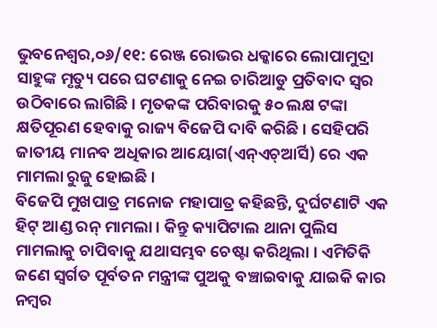ଭୁବନେଶ୍ୱର,୦୬/୧୧: ରେଞ୍ଜ ରୋଭର ଧକ୍କାରେ ଲୋପାମୁଦ୍ରା ସାହୁଙ୍କ ମୃତ୍ୟୁ ପରେ ଘଟଣାକୁ ନେଇ ଚାରିଆଡୁ ପ୍ରତିବାଦ ସ୍ୱର ଉଠିବାରେ ଲାଗିଛି । ମୃତକଙ୍କ ପରିବାରକୁ ୫୦ ଲକ୍ଷ ଟଙ୍କା କ୍ଷତିପୂରଣ ହେବାକୁ ରାଜ୍ୟ ବିଜେପି ଦାବି କରିଛି । ସେହିପରି ଜାତୀୟ ମାନବ ଅଧିକାର ଆୟୋଗ(ଏନ୍ଏଚ୍ଆର୍ସି) ରେ ଏକ ମାମଲା ରୁଜୁ ହୋଇଛି ।
ବିଜେପି ମୁଖପାତ୍ର ମନୋଜ ମହାପାତ୍ର କହିଛନ୍ତି, ଦୁର୍ଘଟଣାଟି ଏକ ହିଟ୍ ଆଣ୍ଡ ରନ୍ ମାମଲା । କିନ୍ତୁ କ୍ୟାପିଟାଲ ଥାନା ପୁଲିସ ମାମଲାକୁ ଚାପିବାକୁ ଯଥାସମ୍ଭବ ଚେଷ୍ଟା କରିଥିଲା । ଏମିତିକି ଜଣେ ସ୍ୱର୍ଗତ ପୂର୍ବତନ ମନ୍ତ୍ରୀଙ୍କ ପୁଅକୁ ବଞ୍ଚାଇବାକୁ ଯାଇକି କାର ନମ୍ବର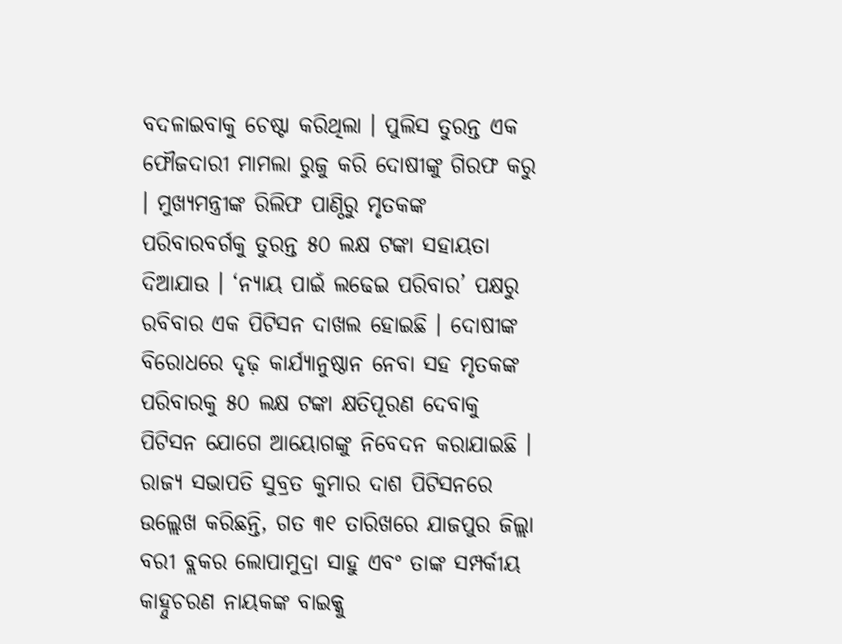ବଦଳାଇବାକୁ ଚେଷ୍ଟା କରିଥିଲା । ପୁଲିସ ତୁରନ୍ତ ଏକ ଫୌଜଦାରୀ ମାମଲା ରୁଜୁ କରି ଦୋଷୀଙ୍କୁ ଗିରଫ କରୁ । ମୁଖ୍ୟମନ୍ତ୍ରୀଙ୍କ ରିଲିଫ ପାଣ୍ଠିରୁ ମୃତକଙ୍କ ପରିବାରବର୍ଗକୁ ତୁରନ୍ତ ୫୦ ଲକ୍ଷ ଟଙ୍କା ସହାୟତା ଦିଆଯାଉ । ‘ନ୍ୟାୟ ପାଇଁ ଲଢେଇ ପରିବାର’ ପକ୍ଷରୁ ରବିବାର ଏକ ପିଟିସନ ଦାଖଲ ହୋଇଛି । ଦୋଷୀଙ୍କ ବିରୋଧରେ ଦୃଢ଼ କାର୍ଯ୍ୟାନୁଷ୍ଠାନ ନେବା ସହ ମୃତକଙ୍କ ପରିବାରକୁ ୫୦ ଲକ୍ଷ ଟଙ୍କା କ୍ଷତିପୂରଣ ଦେବାକୁ ପିଟିସନ ଯୋଗେ ଆୟୋଗଙ୍କୁ ନିବେଦନ କରାଯାଇଛି ।
ରାଜ୍ୟ ସଭାପତି ସୁବ୍ରତ କୁମାର ଦାଶ ପିଟିସନରେ ଉଲ୍ଲେଖ କରିଛନ୍ତି, ଗତ ୩୧ ତାରିଖରେ ଯାଜପୁର ଜିଲ୍ଲା ବରୀ ବ୍ଲକର ଲୋପାମୁଦ୍ରା ସାହୁ ଏବଂ ତାଙ୍କ ସମ୍ପର୍କୀୟ କାହ୍ନୁଚରଣ ନାୟକଙ୍କ ବାଇକ୍କୁ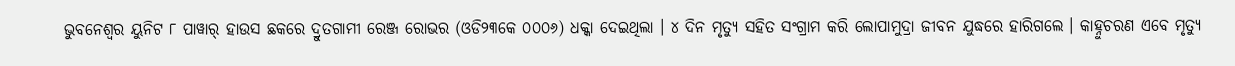ଭୁବନେଶ୍ୱର ୟୁନିଟ ୮ ପାୱାର୍ ହାଉସ ଛକରେ ଦ୍ରୁତଗାମୀ ରେଞ୍ଜ ରୋଭର (ଓଡି୨୩କେ ୦୦୦୬) ଧକ୍କା ଦେଇଥିଲା । ୪ ଦିନ ମୃତ୍ୟୁ ସହିତ ସଂଗ୍ରାମ କରି ଲୋପାମୁଦ୍ରା ଜୀବନ ଯୁଦ୍ଧରେ ହାରିଗଲେ । କାହ୍ନୁଚରଣ ଏବେ ମୃତ୍ୟୁ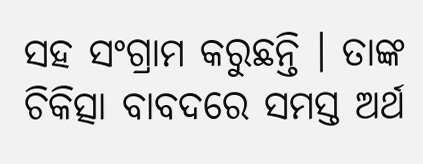ସହ ସଂଗ୍ରାମ କରୁଛନ୍ତି । ତାଙ୍କ ଚିକିତ୍ସା ବାବଦରେ ସମସ୍ତ ଅର୍ଥ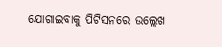ଯୋଗାଇବାକୁ ପିଟିସନରେ ଉଲ୍ଲେଖ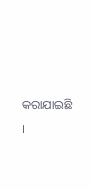କରାଯାଇଛି ।